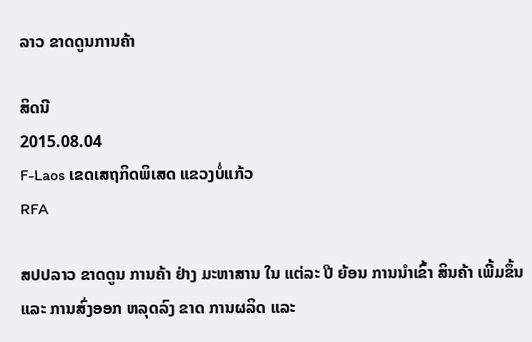ລາວ ຂາດດູນການຄ້າ

ສິດນີ
2015.08.04
F-Laos ເຂດເສຖກິດພິເສດ ແຂວງບໍ່ແກ້ວ
RFA

ສປປລາວ ຂາດດູນ ການຄ້າ ຢ່າງ ມະຫາສານ ໃນ ແຕ່ລະ ປີ ຍ້ອນ ການນຳເຂົ້າ ສິນຄ້າ ເພີ້ມຂຶ້ນ ແລະ ການສົ່ງອອກ ຫລຸດລົງ ຂາດ ການຜລິດ ແລະ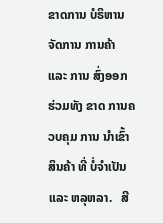ຂາດການ ບໍຣິຫານ ຈັດການ ການຄ້າ ແລະ ການ ສົ່ງອອກ ຮ່ວມທັງ ຂາດ ການຄວບຄຸມ ການ ນຳເຂົ້າ ສິນຄ້າ ທີ່ ບໍ່ຈຳເປັນ ແລະ ຫລຸຫລາ.   ສີ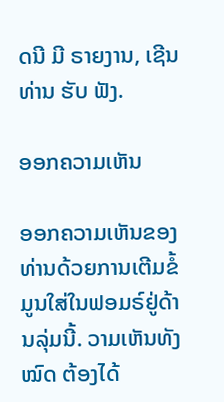ດນີ ມີ ຣາຍງານ, ເຊີນທ່ານ ຮັບ ຟັງ.

ອອກຄວາມເຫັນ

ອອກຄວາມເຫັນຂອງທ່ານດ້ວຍການເຕີມຂໍ້ມູນໃສ່ໃນຟອມຣ໌ຢູ່ດ້ານລຸ່ມນີ້. ວາມເຫັນທັງໝົດ ຕ້ອງໄດ້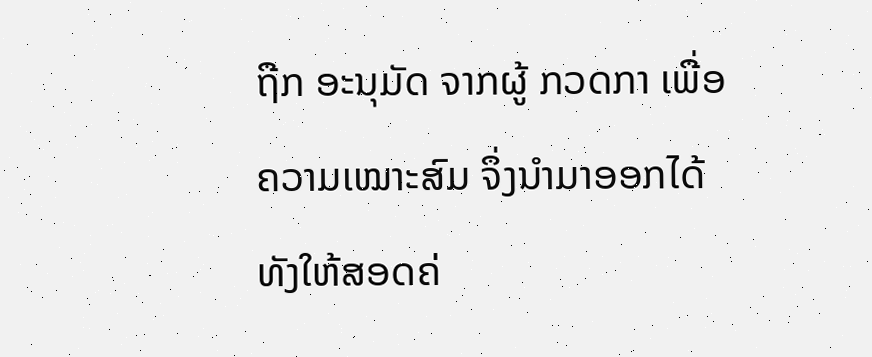ຖືກ ອະນຸມັດ ຈາກຜູ້ ກວດກາ ເພື່ອຄວາມເໝາະສົມ ຈຶ່ງນໍາມາອອກໄດ້ ທັງໃຫ້ສອດຄ່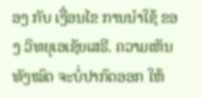ອງ ກັບ ເງື່ອນໄຂ ການນຳໃຊ້ ຂອງ ວິທຍຸເອເຊັຍເສຣີ. ຄວາມເຫັນທັງໝົດ ຈະບໍ່ປາກົດອອກ ໃຫ້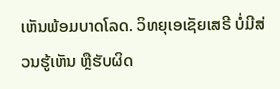ເຫັນພ້ອມບາດໂລດ. ວິທຍຸເອເຊັຍເສຣີ ບໍ່ມີສ່ວນຮູ້ເຫັນ ຫຼືຮັບຜິດ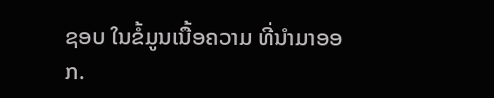ຊອບ ໃນຂໍ້ມູນເນື້ອຄວາມ ທີ່ນໍາມາອອກ.